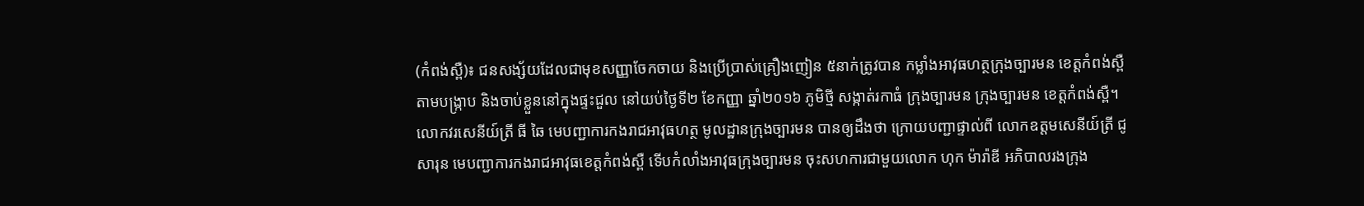(កំពង់ស្ពឺ)៖ ជនសង្ស័យដែលជាមុខសញ្ញាចែកចាយ និងប្រើប្រាស់គ្រឿងញៀន ៥នាក់ត្រូវបាន កម្លាំងអាវុធហត្ថក្រុងច្បារមន ខេត្តកំពង់ស្ពឺ តាមបង្ក្រាប និងចាប់ខ្លួននៅក្នុងផ្ទះជួល នៅយប់ថ្ងៃទី២ ខែកញ្ញា ឆ្នាំ២០១៦ ភូមិថ្មី សង្កាត់រកាធំ ក្រុងច្បារមន ក្រុងច្បារមន ខេត្តកំពង់ស្ពឺ។
លោកវរសេនីយ៍ត្រី ធី ឆៃ មេបញ្ជាការកងរាជអាវុធហត្ថ មូលដ្ឋានក្រុងច្បារមន បានឲ្យដឹងថា ក្រោយបញ្ជាផ្ទាល់ពី លោកឧត្តមសេនីយ៍ត្រី ជូ សារុន មេបញ្ជាការកងរាជអាវុធខេត្តកំពង់ស្ពឺ ទើបកំលាំងអាវុធក្រុងច្បារមន ចុះសហការជាមួយលោក ហុក ម៉ារ៉ាឌី អភិបាលរងក្រុង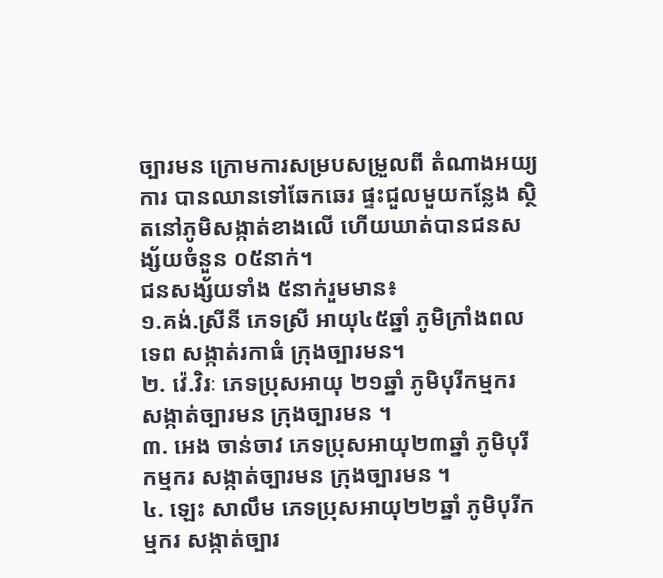ច្បារមន ក្រោមការសម្របសម្រួលពី តំណាងអយ្យការ បានឈានទៅឆែកឆេរ ផ្ទះជួលមួយកន្លែង ស្ថិតនៅភូមិសង្កាត់ខាងលើ ហើយឃាត់បានជនសង្ស័យចំនួន ០៥នាក់។
ជនសង្ស័យទាំង ៥នាក់រួមមាន៖
១.គង់.ស្រីនី ភេទស្រី អាយុ៤៥ឆ្នាំ ភូមិក្រាំងពលទេព សង្កាត់រកាធំ ក្រុងច្បារមន។
២. វ៉េ.វិរៈ ភេទប្រុសអាយុ ២១ឆ្នាំ ភូមិបុរីកម្មករ សង្កាត់ច្បារមន ក្រុងច្បារមន ។
៣. អេង ចាន់ចាវ ភេទប្រុសអាយុ២៣ឆ្នាំ ភូមិបុរីកម្មករ សង្កាត់ច្បារមន ក្រុងច្បារមន ។
៤. ឡេះ សាលឹម ភេទប្រុសអាយុ២២ឆ្នាំ ភូមិបុរីកម្មករ សង្កាត់ច្បារ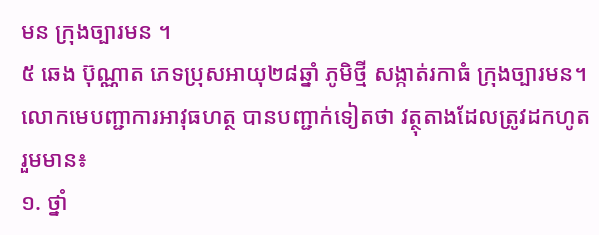មន ក្រុងច្បារមន ។
៥ ឆេង ប៊ុណ្ណាត ភេទប្រុសអាយុ២៨ឆ្នាំ ភូមិថ្មី សង្កាត់រកាធំ ក្រុងច្បារមន។
លោកមេបញ្ជាការអាវុធហត្ថ បានបញ្ជាក់ទៀតថា វត្ថុតាងដែលត្រូវដកហូតរួមមាន៖
១. ថ្នាំ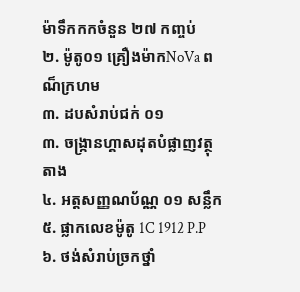ម៉ាទឹកកកចំនួន ២៧ កញ្ចប់
២. ម៉ូតូ០១ គ្រឿងម៉ាកNoVa ពណ៏ក្រហម
៣. ដបសំរាប់ជក់ ០១
៣. ចង្ក្រានហ្គាសដុតបំផ្លាញវត្ថុតាង
៤. អត្តសញ្ញណប័ណ្ណ ០១ សន្លឹក
៥. ផ្លាកលេខម៉ូតូ 1C 1912 P.P
៦. ថង់សំរាប់ច្រកថ្នាំ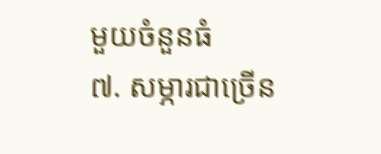មួយចំនួនធំ
៧. សម្ភារជាច្រើន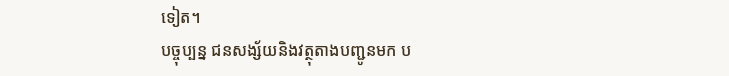ទៀត។
បច្ចុប្បន្ន ជនសង្ស័យនិងវត្ថុតាងបញ្ជូនមក ប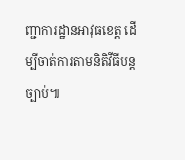ញ្ជាការដ្ឋានអាវុធខេត្ត ដើម្បីចាត់ការតាមនិតិវីធីបន្តច្បាប់៕